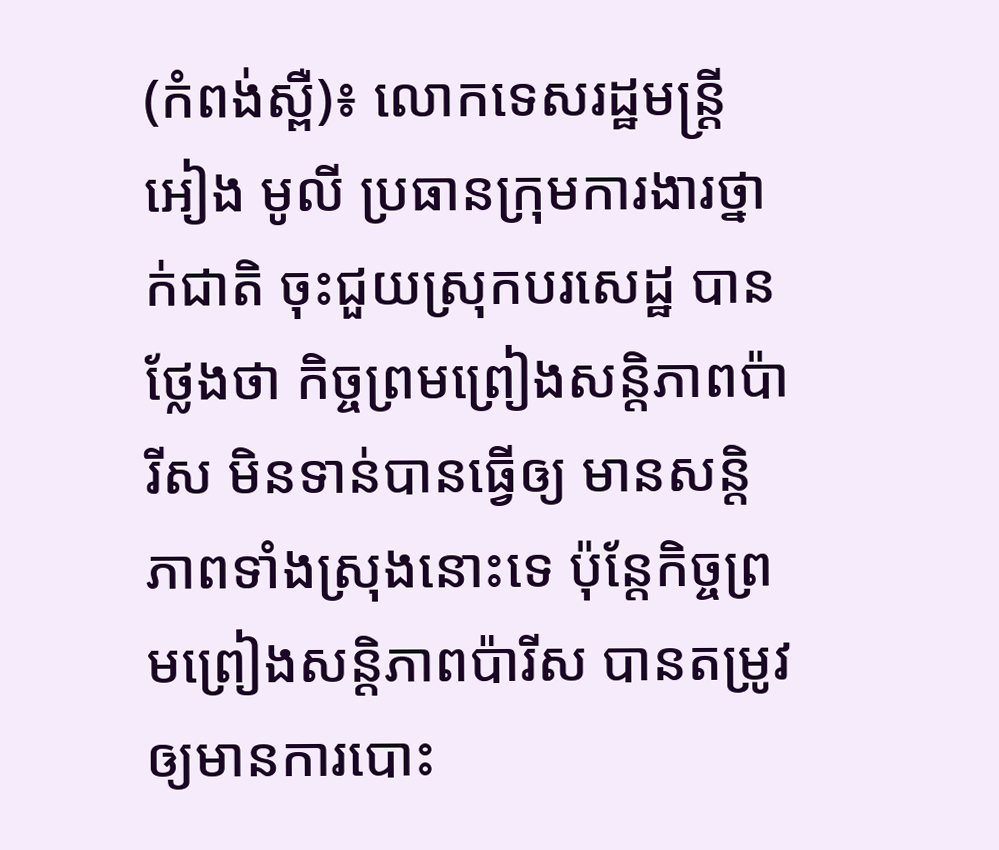(កំពង់ស្ពឺ)៖ លោកទេសរដ្ឋមន្ត្រី អៀង មូលី ប្រធានក្រុមការងារថ្នាក់ជាតិ ចុះជួយស្រុកបរសេដ្ឋ បានថ្លែងថា កិច្ចព្រមព្រៀងសន្តិភាពប៉ារីស មិនទាន់បានធ្វើឲ្យ មានសន្តិភាពទាំងស្រុងនោះទេ ប៉ុន្តែកិច្ចព្រមព្រៀងសន្តិភាពប៉ារីស បានតម្រូវឲ្យមានការបោះ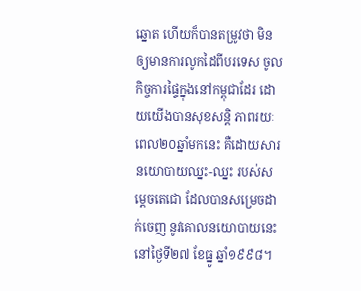ឆ្នោត ហើយក៏បានតម្រូវថា មិនឲ្យមានការលូកដៃពីបរទេស ចូលកិច្ចការផ្ទៃក្នុងនៅកម្ពុជាដែរ ដោយយើងបានសុខសន្តិ ភាពរយៈពេល២០ឆ្នាំមកនេះ គឺដោយសារនយោបាយឈ្នះ-ឈ្នះ របស់សម្តេចតេជោ ដែលបានសម្រេចដាក់ចេញ នូវគោលនយោបាយនេះ នៅថ្ងៃទី២៧ ខែធ្នូ ឆ្នាំ១៩៩៨។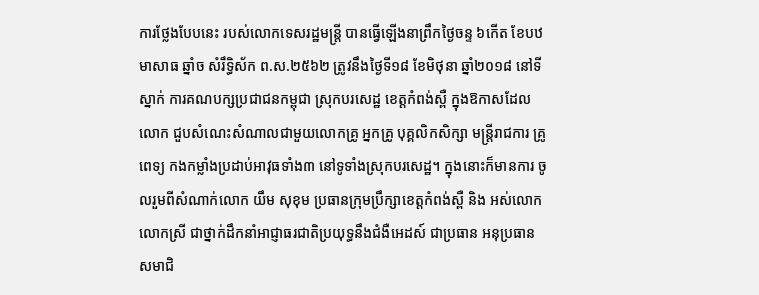ការថ្លែងបែបនេះ របស់លោកទេសរដ្ឋមន្ត្រី បានធ្វើឡើងនាព្រឹកថ្ងៃចន្ទ ៦កើត ខែបឋមាសាធ ឆ្នាំច សំរឹទ្ធិស័ក ព.ស.២៥៦២ ត្រូវនឹងថ្ងៃទី១៨ ខែមិថុនា ឆ្នាំ២០១៨ នៅទីស្នាក់ ការគណបក្សប្រជាជនកម្ពុជា ស្រុកបរសេដ្ឋ ខេត្តកំពង់ស្ពឺ ក្នុងឱកាសដែលលោក ជួបសំណេះសំណាលជាមួយលោកគ្រូ អ្នកគ្រូ បុគ្គលិកសិក្សា មន្រ្តីរាជការ គ្រូពេទ្យ កងកម្លាំងប្រដាប់អាវុធទាំង៣ នៅទូទាំងស្រុកបរសេដ្ឋ។ ក្នុងនោះក៏មានការ ចូលរួមពីសំណាក់លោក យឹម សុខុម ប្រធានក្រុមប្រឹក្សាខេត្តកំពង់ស្ពឺ និង អស់លោក លោកស្រី ជាថ្នាក់ដឹកនាំអាជ្ញាធរជាតិប្រយុទ្ធនឹងជំងឺអេដស៍ ជាប្រធាន អនុប្រធាន សមាជិ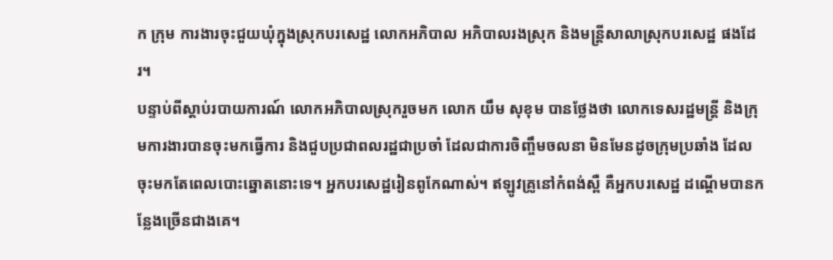ក ក្រុម ការងារចុះជួយឃុំក្នុងស្រុកបរសេដ្ឋ លោកអភិបាល អភិបាលរងស្រុក និងមន្ត្រីសាលាស្រុកបរសេដ្ឋ ផងដែរ។
បន្ទាប់ពីស្តាប់របាយការណ៍ លោកអភិបាលស្រុករួចមក លោក យឹម សុខុម បានថ្លែងថា លោកទេសរដ្ឋមន្ត្រី និងក្រុមការងារបានចុះមកធ្វើការ និងជួបប្រជាពលរដ្ឋជាប្រចាំ ដែលជាការចិញ្ចឹមចលនា មិនមែនដូចក្រុមប្រឆាំង ដែលចុះមកតែពេលបោះឆ្នោតនោះទេ។ អ្នកបរសេដ្ឋរៀនពូកែណាស់។ ឥឡូវគ្រូនៅកំពង់ស្ពឺ គឺអ្នកបរសេដ្ឋ ដណ្តើមបានកន្លែងច្រើនជាងគេ។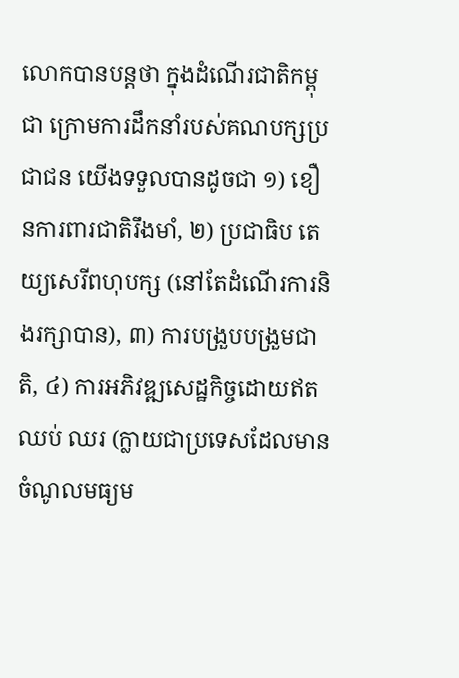លោកបានបន្តថា ក្នុងដំណើរជាតិកម្ពុជា ក្រោមការដឹកនាំរបស់គណបក្សប្រជាជន យើងទទួលបានដូចជា ១) ខឿនការពារជាតិរឹងមាំ, ២) ប្រជាធិប តេយ្យសេរីពហុបក្ស (នៅតែដំណើរការនិងរក្សាបាន), ៣) ការបង្រួបបង្រួមជាតិ, ៤) ការអភិវឌ្ឍសេដ្ឋកិច្ចដោយឥតឈប់ ឈរ (ក្លាយជាប្រទេសដែលមានចំណូលមធ្យម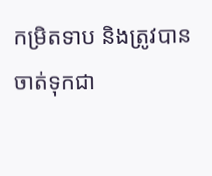កម្រិតទាប និងត្រូវបានចាត់ទុកជា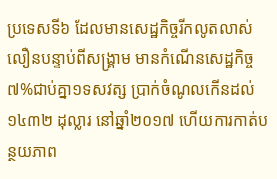ប្រទេសទី៦ ដែលមានសេដ្ឋកិច្ចរីកលូតលាស់ លឿនបន្ទាប់ពីសង្រ្គាម មានកំណើនសេដ្ឋកិច្ច ៧%ជាប់គ្នា១ទសវត្ស ប្រាក់ចំណូលកើនដល់ ១៤៣២ ដុល្លារ នៅឆ្នាំ២០១៧ ហើយការកាត់បន្ថយភាព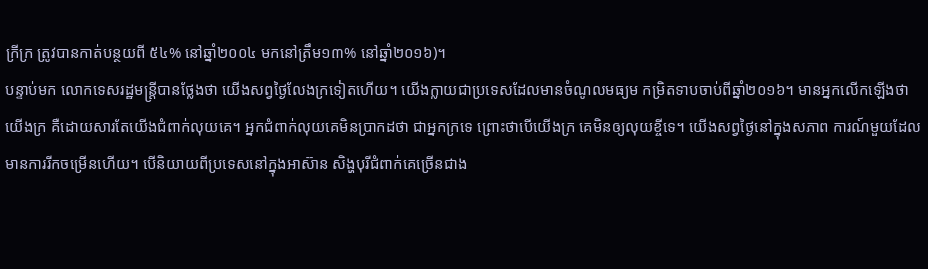ក្រីក្រ ត្រូវបានកាត់បន្ថយពី ៥៤% នៅឆ្នាំ២០០៤ មកនៅត្រឹម១៣% នៅឆ្នាំ២០១៦)។
បន្ទាប់មក លោកទេសរដ្ឋមន្ត្រីបានថ្លែងថា យើងសព្វថ្ងៃលែងក្រទៀតហើយ។ យើងក្លាយជាប្រទេសដែលមានចំណូលមធ្យម កម្រិតទាបចាប់ពីឆ្នាំ២០១៦។ មានអ្នកលើកឡើងថាយើងក្រ គឺដោយសារតែយើងជំពាក់លុយគេ។ អ្នកជំពាក់លុយគេមិនប្រាកដថា ជាអ្នកក្រទេ ព្រោះថាបើយើងក្រ គេមិនឲ្យលុយខ្ចីទេ។ យើងសព្វថ្ងៃនៅក្នុងសភាព ការណ៍មួយដែលមានការរីកចម្រើនហើយ។ បើនិយាយពីប្រទេសនៅក្នុងអាស៊ាន សិង្ហបុរីជំពាក់គេច្រើនជាង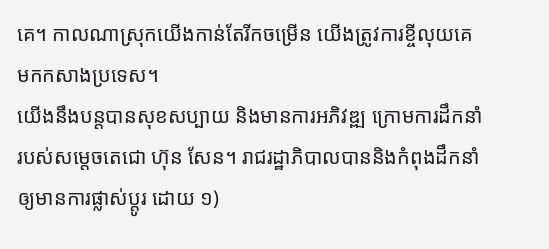គេ។ កាលណាស្រុកយើងកាន់តែរីកចម្រើន យើងត្រូវការខ្ចីលុយគេ មកកសាងប្រទេស។
យើងនឹងបន្តបានសុខសប្បាយ និងមានការអភិវឌ្ឍ ក្រោមការដឹកនាំរបស់សម្តេចតេជោ ហ៊ុន សែន។ រាជរដ្ឋាភិបាលបាននិងកំពុងដឹកនាំ ឲ្យមានការផ្លាស់ប្តូរ ដោយ ១)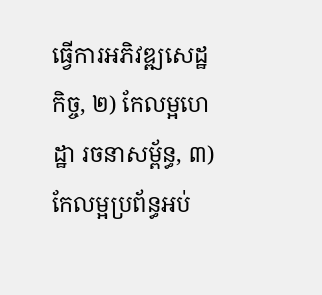ធ្វើការអភិវឌ្ឍសេដ្ឋកិច្ច, ២) កែលម្អហេដ្ឋា រចនាសម្ព័ន្ធ, ៣) កែលម្អប្រព័ន្ធអប់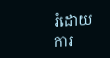រំដោយការ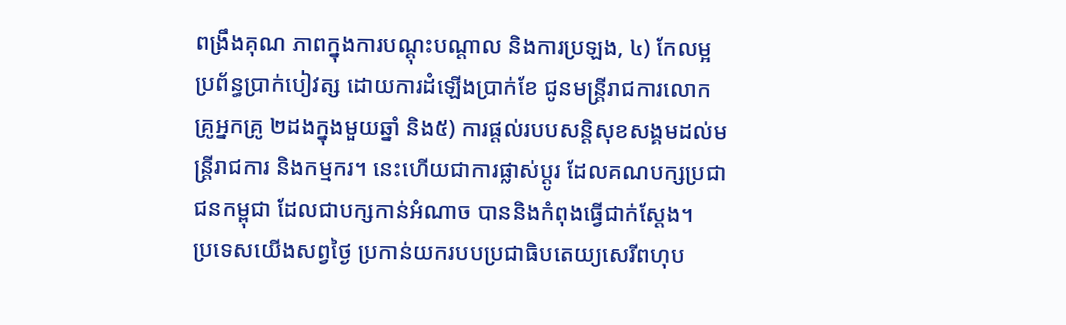ពង្រឹងគុណ ភាពក្នុងការបណ្តុះបណ្តាល និងការប្រឡង, ៤) កែលម្អប្រព័ន្ធប្រាក់បៀវត្ស ដោយការដំឡើងប្រាក់ខែ ជូនមន្រ្តីរាជការលោកគ្រូអ្នកគ្រូ ២ដងក្នុងមួយឆ្នាំ និង៥) ការផ្តល់របបសន្តិសុខសង្គមដល់មន្ត្រីរាជការ និងកម្មករ។ នេះហើយជាការផ្លាស់ប្ដូរ ដែលគណបក្សប្រជាជនកម្ពុជា ដែលជាបក្សកាន់អំណាច បាននិងកំពុងធ្វើជាក់ស្តែង។
ប្រទេសយើងសព្វថ្ងៃ ប្រកាន់យករបបប្រជាធិបតេយ្យសេរីពហុប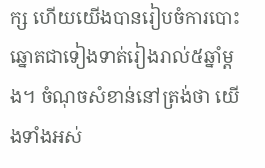ក្ស ហើយយើងបានរៀបចំការបោះឆ្នោតជាទៀងទាត់រៀងរាល់៥ឆ្នាំម្តង។ ចំណុចសំខាន់នៅត្រង់ថា យើងទាំងអស់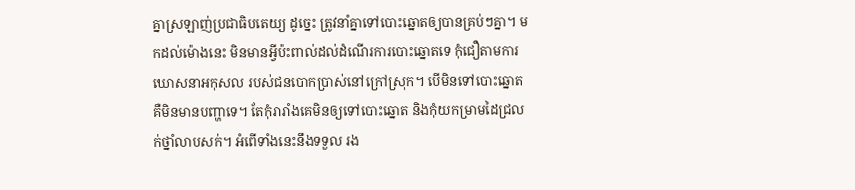គ្នាស្រឡាញ់ប្រជាធិបតេយ្យ ដូច្នេះ ត្រូវនាំគ្នាទៅបោះឆ្នោតឲ្យបានគ្រប់ៗគ្នា។ មកដល់ម៉ោងនេះ មិនមានអ្វីប៉ះពាល់ដល់ដំណើរការបោះឆ្នោតទេ កុំជឿតាមការឃោសនាអកុសល របស់ជនបោកប្រាស់នៅក្រៅស្រុក។ បើមិនទៅបោះឆ្នោត គឺមិនមានបញ្ហាទេ។ តែកុំរារាំងគេមិនឲ្យទៅបោះឆ្នោត និងកុំយកម្រាមដៃជ្រលក់ថ្នាំលាបសក់។ អំពើទាំងនេះនឹងទទួល រង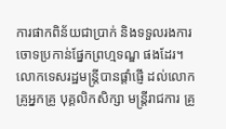ការផាកពិន័យជាប្រាក់ និងទទួលរងការចោទប្រកាន់ផ្នែកព្រហ្មទណ្ឌ ផងដែរ។
លោកទេសរដ្ឋមន្ត្រីបានផ្តាំផ្ញើ ដល់លោកគ្រូអ្នកគ្រូ បុគ្គលិកសិក្សា មន្ត្រីរាជការ គ្រូ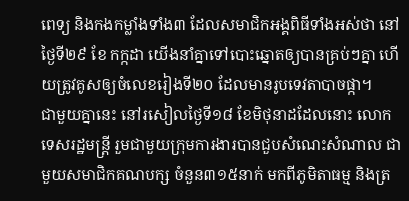ពេទ្យ និងកងកម្លាំងទាំង៣ ដែលសមាជិកអង្គពិធីទាំងអស់ថា នៅថ្ងៃទី២៩ ខែ កក្កដា យើងនាំគ្នាទៅបោះឆ្នោតឲ្យបានគ្រប់ៗគ្នា ហើយត្រូវគូសឲ្យចំលេខរៀងទី២០ ដែលមានរូបទេវតាបាចផ្កា។
ជាមួយគ្នានេះ នៅរសៀលថ្ងៃទី១៨ ខែមិថុនាដដែលនោះ លោកទេសរដ្ឋមន្ត្រី រួមជាមួយក្រុមការងារបានជួបសំណេះសំណាល ជាមួយសមាជិកគណបក្ស ចំនួន៣១៥នាក់ មកពីភូមិតាធម្ម និងត្រ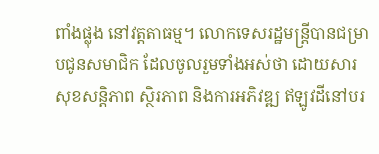ពាំងផ្លុង នៅវត្តតាធម្ម។ លោកទេសរដ្ឋមន្ត្រីបានជម្រាបជូនសមាជិក ដែលចូលរួមទាំងអស់ថា ដោយសារសុខសន្តិភាព ស្ថិរភាព និងការអភិវឌ្ឍ ឥឡូវដីនៅបរ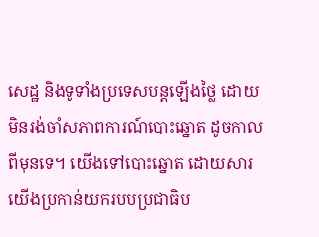សេដ្ឋ និងទូទាំងប្រទេសបន្តឡើងថ្លៃ ដោយមិនរង់ចាំសភាពការណ៍បោះឆ្នោត ដូចកាលពីមុនទេ។ យើងទៅបោះឆ្នោត ដោយសារយើងប្រកាន់យករបបប្រជាធិប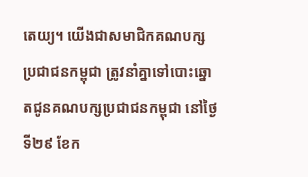តេយ្យ។ យើងជាសមាជិកគណបក្សប្រជាជនកម្ពុជា ត្រូវនាំគ្នាទៅបោះឆ្នោតជូនគណបក្សប្រជាជនកម្ពុជា នៅថ្ងៃទី២៩ ខែក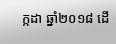ក្កដា ឆ្នាំ២០១៨ ដើ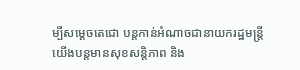ម្បីសម្តេចតេជោ បន្តកាន់អំណាចជានាយករដ្ឋមន្ត្រី យើងបន្តមានសុខសន្តិភាព និង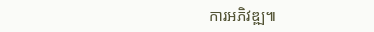ការអភិវឌ្ឍ៕